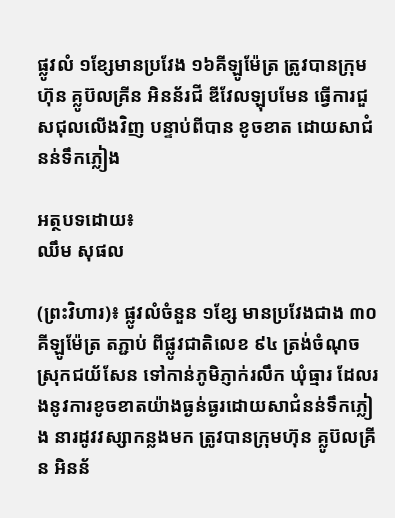ផ្លូវលំ ១ខ្សែមានប្រវែង ១៦គីឡូម៉ែត្រ ត្រូវបានក្រុមហ៊ុន គ្លូប៊លគ្រីន អិនន័រជី ឌីវែលឡុបមែន ធ្វើការជួសជុលលើងវិញ បន្ទាប់ពីបាន ខូចខាត ដោយសាជំនន់ទឹកភ្លៀង

អត្ថបទដោយ៖
ឈឹម សុផល

(ព្រះវិហារ)៖ ផ្លូវលំចំនួន ១ខ្សែ មានប្រវែងជាង ៣០គីឡូម៉ែត្រ តភ្ជាប់ ពីផ្លូវជាតិលេខ ៩៤ ត្រង់ចំណុចស្រុកជយ័សែន ទៅកាន់ភូមិភ្ញាក់រលឹក ឃុំធ្មារ ដែលរងនូវការខូចខាតយ៉ាងធ្ងន់ធ្ងរដោយសាជំនន់ទឹកភ្លៀង នារដូវវស្សាកន្លងមក ត្រូវបានក្រុមហ៊ុន គ្លូប៊លគ្រីន អិនន័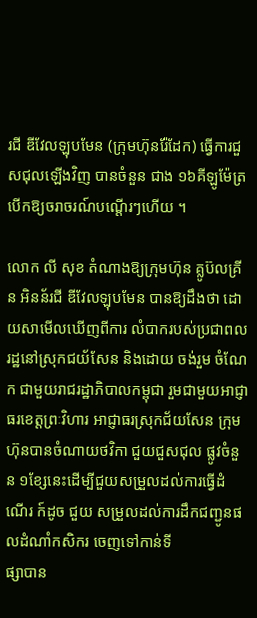រជី ឌីវែលឡុបមែន (ក្រុមហ៊ុនរ៉ែដែក) ធ្វើការជួសជុលឡើងវិញ បានចំនួន ជាង ១៦គីឡូម៉ែត្រ បើកឱ្យចរាចរណ៍បណ្តើរៗហើយ ។

លោក លី សុខ តំណាងឱ្យក្រុមហ៊ុន គ្លូប៊លគ្រីន អិនន័រជី ឌីវែលឡុបមែន បានឱ្យដឹងថា ដោយសាមើលឃើញពីការ លំបាករបស់ប្រជាពលរដ្ឋនៅស្រុកជយ័សែន និងដោយ ចង់រួម ចំណែក ជាមួយរាជរដ្ឋាភិបាលកម្ពុជា រួមជាមួយអាជ្ញាធរខេត្តព្រៈវិហារ អាជ្ញាធរស្រុកជ័យសែន ក្រុមហ៊ុនបានចំណាយថវិកា ជួយជួសជុល ផ្លូវចំនួន ១ខ្សែនេះដើម្បីជួយសម្រួលដល់ការធ្វើដំណើរ ក៍ដូច ជួយ សម្រួលដល់ការដឹកជញ្ជូនផលដំណាំកសិករ ចេញទៅកាន់ទី
ផ្សាបាន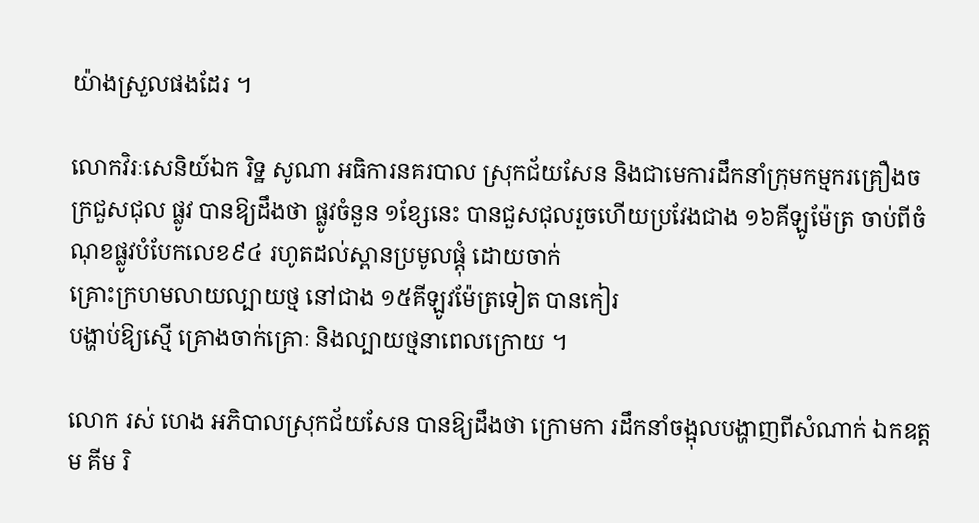យ៉ាងស្រួលផងដែរ ។

លោកវិរៈសេនិយ៍ឯក រិទ្ឋ សូណា អធិការនគរបាល ស្រុកជ័យសែន និងជាមេការដឹកនាំក្រុមកម្មករគ្រឿងចក្រជួសជុល ផ្លូវ បានឱ្យដឹងថា ផ្លូវចំនួន ១ខ្សែនេះ បានជួសជុលរួចហើយប្រវែងជាង ១៦គីឡូម៉ែត្រ ចាប់ពីចំណុខផ្លូវបំបែកលេខ៩៤ រហូតដល់ស្ពានប្រមូលផ្តុំ ដោយចាក់
គ្រោះក្រហមលាយល្បាយថ្ម នៅជាង ១៥គីឡូវម៉ែត្រទៀត បានកៀរ
បង្ហាប់ឱ្យស្មើ គ្រោងចាក់គ្រោៈ និងល្បាយថ្មនាពេលក្រោយ ។

លោក រស់ ហេង អភិបាលស្រុកជ័យសែន បានឱ្យដឹងថា ក្រោមកា រដឹកនាំចង្អុលបង្ហាញពីសំណាក់ ឯកឧត្តម គីម រិ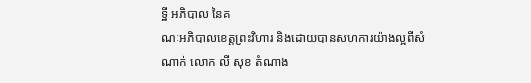ទ្ឋី អភិបាល នៃគ
ណៈអភិបាលខេត្តព្រះវិហារ និងដោយបានសហការយ៉ាងល្អពីសំ
ណាក់ លោក លី សុខ តំណាង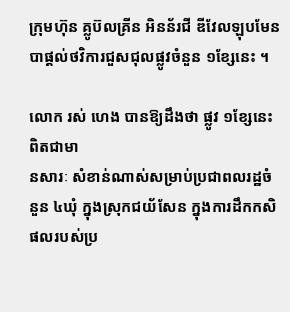ក្រុមហ៊ុន គ្លូប៊លគ្រីន អិនន័រជី ឌីវែលឡុបមែន បាផ្តល់ថវិការជួសជុលផ្លូវចំនួន ១ខ្សែនេះ ។

លោក រស់ ហេង បានឱ្យដឹងថា ផ្លូវ ១ខ្សែនេះពិតជាមា
នសារៈ សំខាន់ណាស់សម្រាប់ប្រជាពលរដ្ឋចំនួន ៤ឃុំ ក្នុងស្រុកជយ័សែន ក្នុងការដឹកកសិផលរបស់ប្រ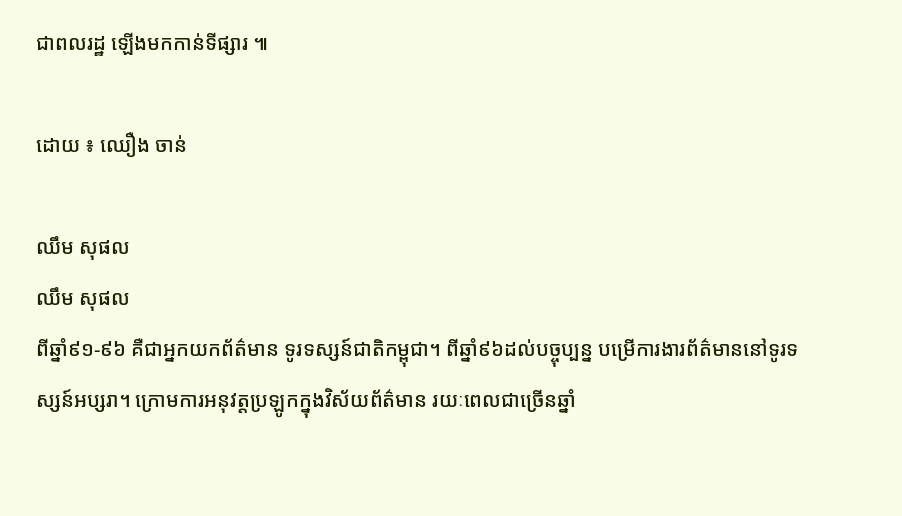ជាពលរដ្ឋ ឡើងមកកាន់ទីផ្សារ ៕

ដោយ ៖ ឈឿង ចាន់

ឈឹម សុផល
ឈឹម សុផល
ពីឆ្នាំ៩១-៩៦ គឺជាអ្នកយកព័ត៌មាន ទូរទស្សន៍ជាតិកម្ពុជា។ ពីឆ្នាំ៩៦ដល់បច្ចុប្បន្ន បម្រើការងារព័ត៌មាននៅទូរទស្សន៍អប្សរា។ ក្រោមការអនុវត្តប្រឡូកក្នុងវិស័យព័ត៌មាន រយៈពេលជាច្រើនឆ្នាំ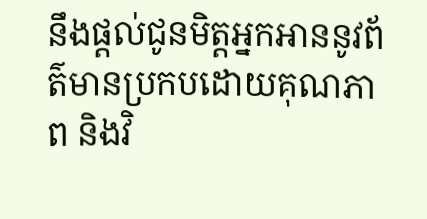នឹងផ្ដល់ជូនមិត្តអ្នកអាននូវព័ត៌មានប្រកបដោយគុណភាព និងវិ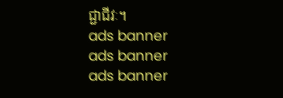ជ្ជាជីវៈ។
ads banner
ads banner
ads banner